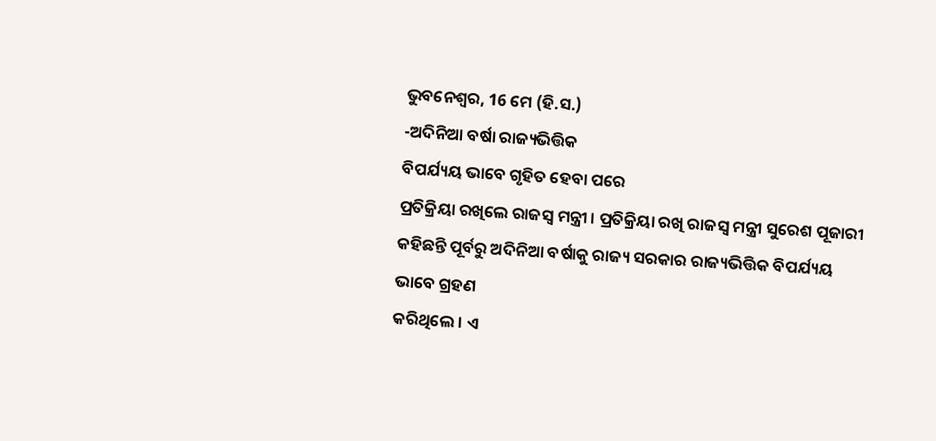ଭୁବନେଶ୍ୱର, 16 ମେ (ହି.ସ.)
-ଅଦିନିଆ ବର୍ଷା ରାଜ୍ୟଭିତ୍ତିକ
ବିପର୍ଯ୍ୟୟ ଭାବେ ଗୃହିତ ହେବା ପରେ
ପ୍ରତିକ୍ରିୟା ରଖିଲେ ରାଜସ୍ୱ ମନ୍ତ୍ରୀ । ପ୍ରତିକ୍ରିୟା ରଖି ରାଜସ୍ୱ ମନ୍ତ୍ରୀ ସୁରେଶ ପୂଜାରୀ
କହିଛନ୍ତି ପୂର୍ବରୁ ଅଦିନିଆ ବର୍ଷାକୁ ରାଜ୍ୟ ସରକାର ରାଜ୍ୟଭିତ୍ତିକ ବିପର୍ଯ୍ୟୟ ଭାବେ ଗ୍ରହଣ
କରିଥିଲେ । ଏ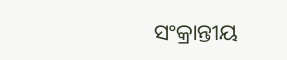ସଂକ୍ରାନ୍ତୀୟ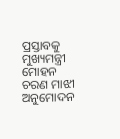ପ୍ରସ୍ତାବକୁ ମୁଖ୍ୟମନ୍ତ୍ରୀ ମୋହନ ଚରଣ ମାଝୀ ଅନୁମୋଦନ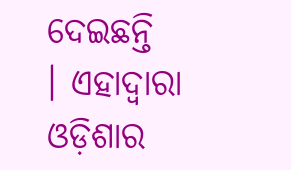ଦେଇଛନ୍ତି
। ଏହାଦ୍ୱାରା ଓଡ଼ିଶାର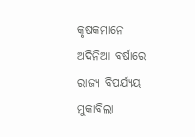କୃଷକମାନେ ଅଦିନିଆ ବର୍ଷାରେ ରାଜ୍ୟ ବିପର୍ଯ୍ୟୟ ମୁକାବିଲା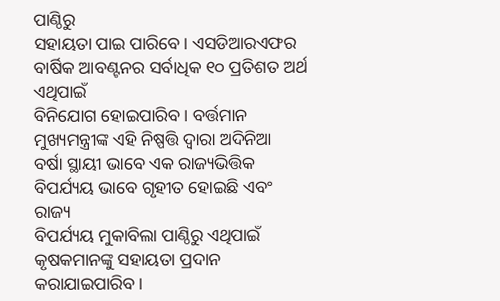ପାଣ୍ଠିରୁ
ସହାୟତା ପାଇ ପାରିବେ। ଏସଡିଆରଏଫର ବାର୍ଷିକ ଆବଣ୍ଟନର ସର୍ବାଧିକ ୧୦ ପ୍ରତିଶତ ଅର୍ଥ ଏଥିପାଇଁ
ବିନିଯୋଗ ହୋଇପାରିବ । ବର୍ତ୍ତମାନ ମୁଖ୍ୟମନ୍ତ୍ରୀଙ୍କ ଏହି ନିଷ୍ପତ୍ତି ଦ୍ୱାରା ଅଦିନିଆ
ବର୍ଷା ସ୍ଥାୟୀ ଭାବେ ଏକ ରାଜ୍ୟଭିତ୍ତିକ ବିପର୍ଯ୍ୟୟ ଭାବେ ଗୃହୀତ ହୋଇଛି ଏବଂ ରାଜ୍ୟ
ବିପର୍ଯ୍ୟୟ ମୁକାବିଲା ପାଣ୍ଠିରୁ ଏଥିପାଇଁ କୃଷକମାନଙ୍କୁ ସହାୟତା ପ୍ରଦାନ କରାଯାଇପାରିବ।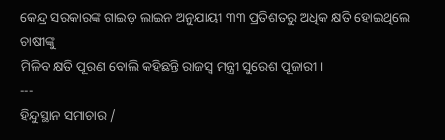କେନ୍ଦ୍ର ସରକାରଙ୍କ ଗାଇଡ଼ ଲାଇନ ଅନୁଯାୟୀ ୩୩ ପ୍ରତିଶତରୁ ଅଧିକ କ୍ଷତି ହୋଇଥିଲେ ଚାଷୀଙ୍କୁ
ମିଳିବ କ୍ଷତି ପୂରଣ ବୋଲି କହିଛନ୍ତି ରାଜସ୍ୱ ମନ୍ତ୍ରୀ ସୁରେଶ ପୂଜାରୀ।
---
ହିନ୍ଦୁସ୍ଥାନ ସମାଚାର /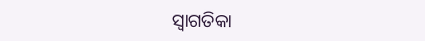ସ୍ୱାଗତିକା